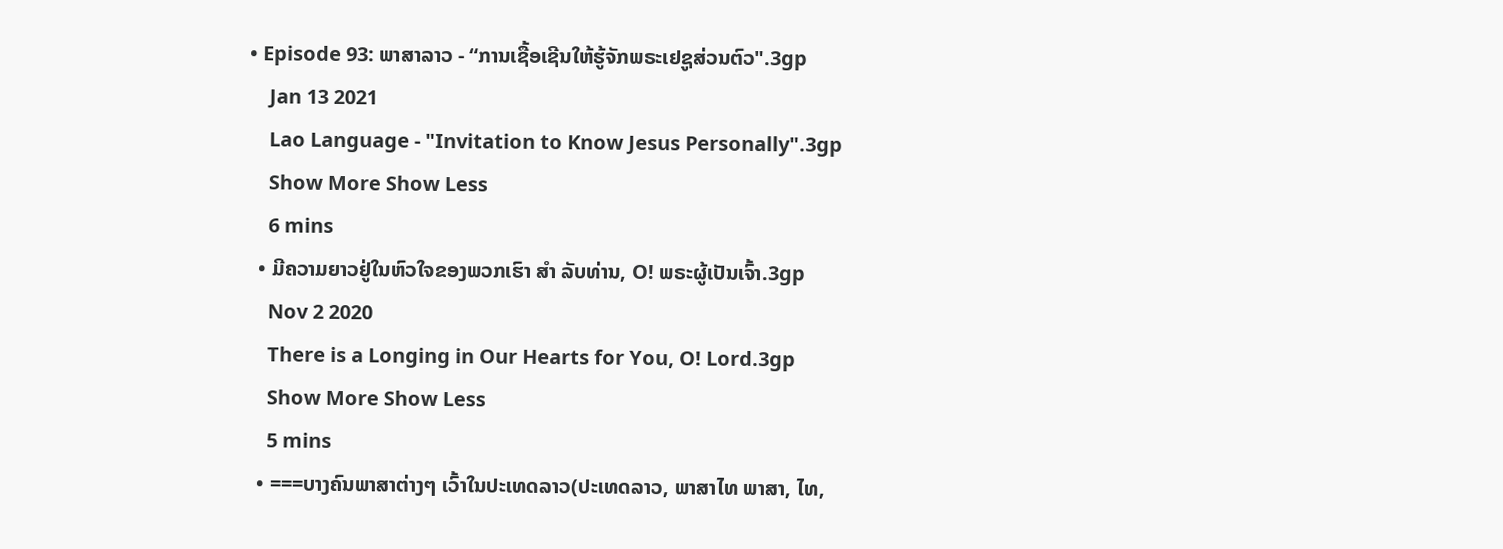• Episode 93: ພາສາລາວ - “ການເຊື້ອເຊີນໃຫ້ຮູ້ຈັກພຣະເຢຊູສ່ວນຕົວ".3gp
    Jan 13 2021
    Lao Language - "Invitation to Know Jesus Personally".3gp
    Show More Show Less
    6 mins
  • ມີຄວາມຍາວຢູ່ໃນຫົວໃຈຂອງພວກເຮົາ ສຳ ລັບທ່ານ, O! ພຣະຜູ້ເປັນເຈົ້າ.3gp
    Nov 2 2020
    There is a Longing in Our Hearts for You, O! Lord.3gp
    Show More Show Less
    5 mins
  • ===ບາງຄົນພາສາຕ່າງໆ ເວົ້າໃນປະເທດລາວ(ປະເທດລາວ, ພາສາໄທ ພາສາ, ໄທ,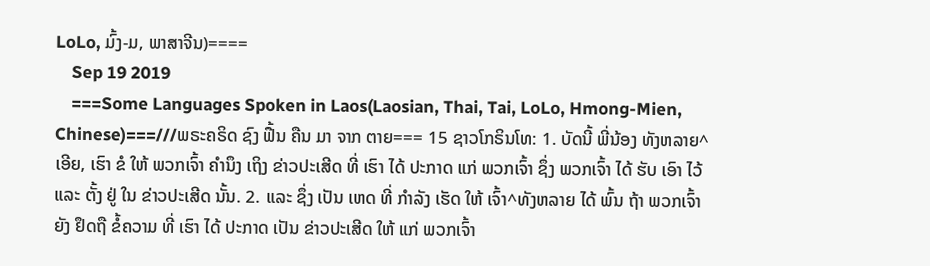LoLo, ມົ້ງ-ມ, ພາສາຈີນ)====
    Sep 19 2019
    ===Some Languages Spoken in Laos(Laosian, Thai, Tai, LoLo, Hmong-Mien, Chinese)===///ພຣະຄຣິດ ຊົງ ຟື້ນ ຄືນ ມາ ຈາກ ຕາຍ=== 15 ຊາວໂກຣິນໂທ: 1. ບັດນີ້ ພີ່ນ້ອງ ທັງຫລາຍ^ເອີຍ, ເຮົາ ຂໍ ໃຫ້ ພວກເຈົ້າ ຄຳນຶງ ເຖິງ ຂ່າວປະເສີດ ທີ່ ເຮົາ ໄດ້ ປະກາດ ແກ່ ພວກເຈົ້າ ຊຶ່ງ ພວກເຈົ້າ ໄດ້ ຮັບ ເອົາ ໄວ້ ແລະ ຕັ້ງ ຢູ່ ໃນ ຂ່າວປະເສີດ ນັ້ນ. 2. ແລະ ຊຶ່ງ ເປັນ ເຫດ ທີ່ ກຳລັງ ເຮັດ ໃຫ້ ເຈົ້າ^ທັງຫລາຍ ໄດ້ ພົ້ນ ຖ້າ ພວກເຈົ້າ ຍັງ ຢຶດຖື ຂໍ້ຄວາມ ທີ່ ເຮົາ ໄດ້ ປະກາດ ເປັນ ຂ່າວປະເສີດ ໃຫ້ ແກ່ ພວກເຈົ້າ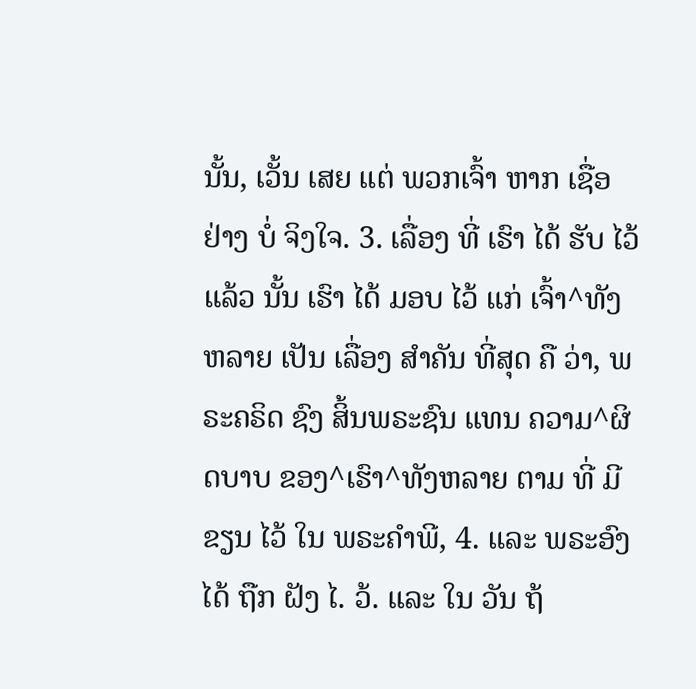ນັ້ນ, ເວັ້ນ ເສຍ ແຕ່ ພວກເຈົ້າ ຫາກ ເຊື່ອ ຢ່າງ ບໍ່ ຈິງໃຈ. 3. ເລື່ອງ ທີ່ ເຮົາ ໄດ້ ຮັບ ໄວ້ ແລ້ວ ນັ້ນ ເຮົາ ໄດ້ ມອບ ໄວ້ ແກ່ ເຈົ້າ^ທັງຫລາຍ ເປັນ ເລື່ອງ ສຳຄັນ ທີ່ສຸດ ຄື ວ່າ, ພຣະຄຣິດ ຊົງ ສິ້ນພຣະຊົນ ແທນ ຄວາມ^ຜິດບາບ ຂອງ^ເຮົາ^ທັງຫລາຍ ຕາມ ທີ່ ມີ ຂຽນ ໄວ້ ໃນ ພຣະຄຳພີ, 4. ແລະ ພຣະອົງ ໄດ້ ຖືກ ຝັງ ໄ. ວ້. ແລະ ໃນ ວັນ ຖ້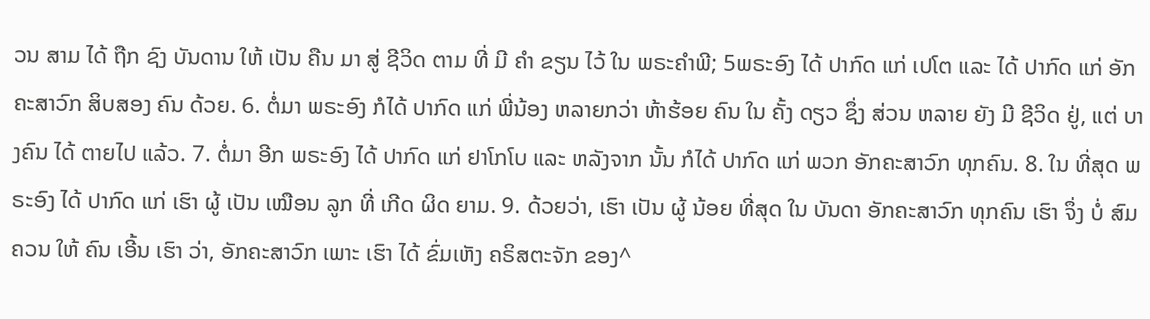ວນ ສາມ ໄດ້ ຖືກ ຊົງ ບັນດານ ໃຫ້ ເປັນ ຄືນ ມາ ສູ່ ຊີວິດ ຕາມ ທີ່ ມີ ຄຳ ຂຽນ ໄວ້ ໃນ ພຣະຄຳພີ; 5ພຣະອົງ ໄດ້ ປາກົດ ແກ່ ເປໂຕ ແລະ ໄດ້ ປາກົດ ແກ່ ອັກຄະສາວົກ ສິບສອງ ຄົນ ດ້ວຍ. 6. ຕໍ່ມາ ພຣະອົງ ກໍໄດ້ ປາກົດ ແກ່ ພີ່ນ້ອງ ຫລາຍກວ່າ ຫ້າຮ້ອຍ ຄົນ ໃນ ຄັ້ງ ດຽວ ຊຶ່ງ ສ່ວນ ຫລາຍ ຍັງ ມີ ຊີວິດ ຢູ່, ແຕ່ ບາງຄົນ ໄດ້ ຕາຍໄປ ແລ້ວ. 7. ຕໍ່ມາ ອີກ ພຣະອົງ ໄດ້ ປາກົດ ແກ່ ຢາໂກໂບ ແລະ ຫລັງຈາກ ນັ້ນ ກໍໄດ້ ປາກົດ ແກ່ ພວກ ອັກຄະສາວົກ ທຸກຄົນ. 8. ໃນ ທີ່ສຸດ ພຣະອົງ ໄດ້ ປາກົດ ແກ່ ເຮົາ ຜູ້ ເປັນ ເໝືອນ ລູກ ທີ່ ເກີດ ຜິດ ຍາມ. 9. ດ້ວຍວ່າ, ເຮົາ ເປັນ ຜູ້ ນ້ອຍ ທີ່ສຸດ ໃນ ບັນດາ ອັກຄະສາວົກ ທຸກຄົນ ເຮົາ ຈຶ່ງ ບໍ່ ສົມຄວນ ໃຫ້ ຄົນ ເອີ້ນ ເຮົາ ວ່າ, ອັກຄະສາວົກ ເພາະ ເຮົາ ໄດ້ ຂົ່ມເຫັງ ຄຣິສຕະຈັກ ຂອງ^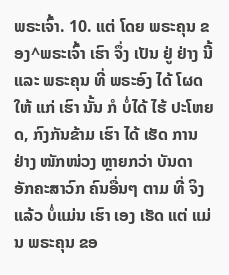ພຣະເຈົ້າ. 10. ແຕ່ ໂດຍ ພຣະຄຸນ ຂອງ^ພຣະເຈົ້າ ເຮົາ ຈຶ່ງ ເປັນ ຢູ່ ຢ່າງ ນີ້ ແລະ ພຣະຄຸນ ທີ່ ພຣະອົງ ໄດ້ ໂຜດ ໃຫ້ ແກ່ ເຮົາ ນັ້ນ ກໍ ບໍ່ໄດ້ ໄຮ້ ປະໂຫຍດ, ກົງກັນຂ້າມ ເຮົາ ໄດ້ ເຮັດ ການ ຢ່າງ ໜັກໜ່ວງ ຫຼາຍກວ່າ ບັນດາ ອັກຄະສາວົກ ຄົນອື່ນໆ ຕາມ ທີ່ ຈິງ ແລ້ວ ບໍ່ແມ່ນ ເຮົາ ເອງ ເຮັດ ແຕ່ ແມ່ນ ພຣະຄຸນ ຂອ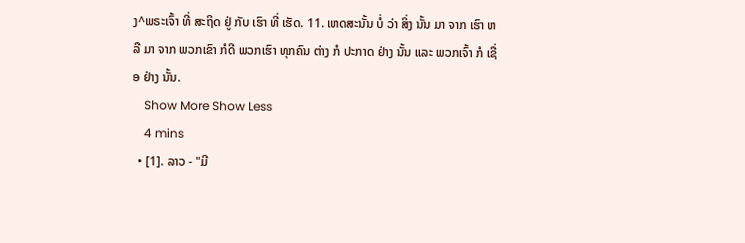ງ^ພຣະເຈົ້າ ທີ່ ສະຖິດ ຢູ່ ກັບ ເຮົາ ທີ່ ເຮັດ. 11. ເຫດສະນັ້ນ ບໍ່ ວ່າ ສິ່ງ ນັ້ນ ມາ ຈາກ ເຮົາ ຫລື ມາ ຈາກ ພວກເຂົາ ກໍດີ ພວກເຮົາ ທຸກຄົນ ຕ່າງ ກໍ ປະກາດ ຢ່າງ ນັ້ນ ແລະ ພວກເຈົ້າ ກໍ ເຊື່ອ ຢ່າງ ນັ້ນ.
    Show More Show Less
    4 mins
  • [1]. ລາວ - "ມີ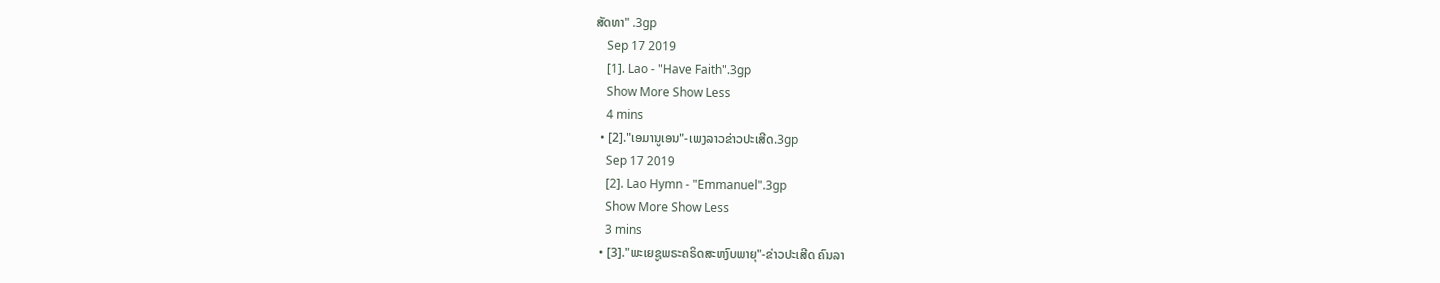ສັດທາ" .3gp
    Sep 17 2019
    [1]. Lao - "Have Faith".3gp
    Show More Show Less
    4 mins
  • [2]."ເອມານູເອນ"-ເພງລາວຂ່າວປະເສີດ.3gp
    Sep 17 2019
    [2]. Lao Hymn - "Emmanuel".3gp
    Show More Show Less
    3 mins
  • [3]."ພະເຍຊູພຣະຄຣິດສະຫງົບພາຍຸ"-ຂ່າວປະເສີດ ຄົນລາ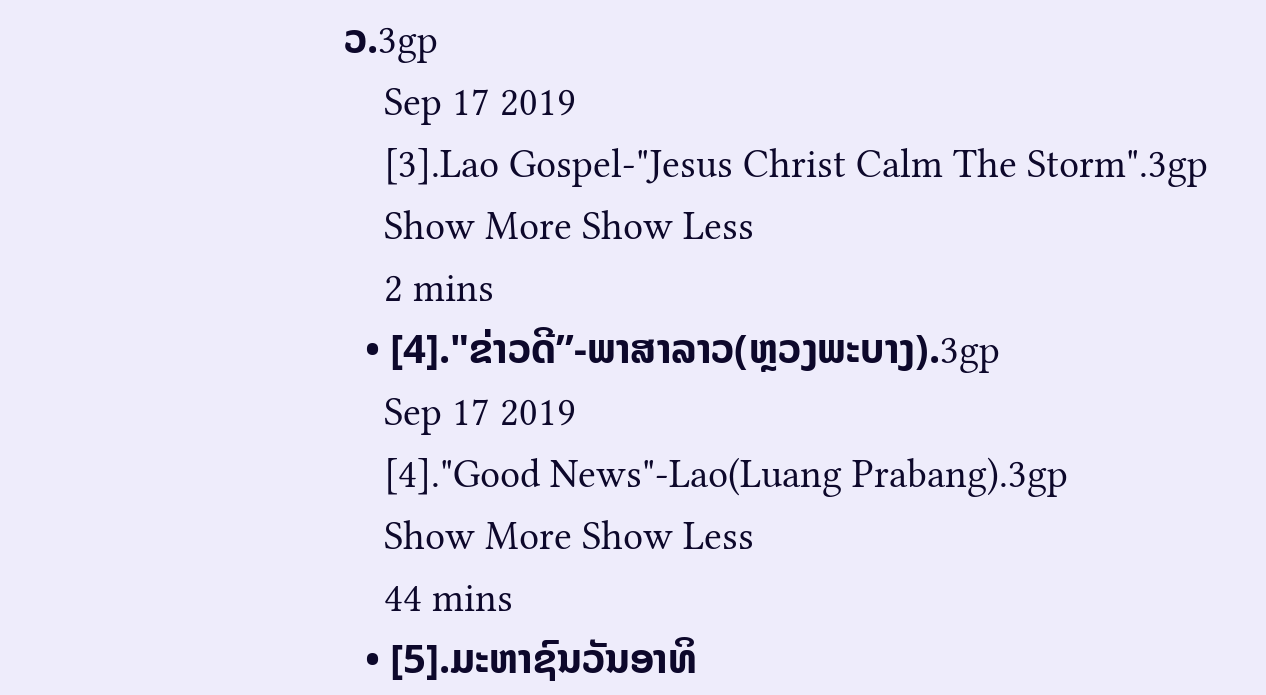ວ.3gp
    Sep 17 2019
    [3].Lao Gospel-"Jesus Christ Calm The Storm".3gp
    Show More Show Less
    2 mins
  • [4]."ຂ່າວດີ”-ພາສາລາວ(ຫຼວງພະບາງ).3gp
    Sep 17 2019
    [4]."Good News"-Lao(Luang Prabang).3gp
    Show More Show Less
    44 mins
  • [5].ມະຫາຊົນວັນອາທິ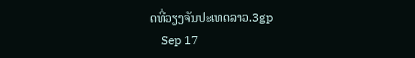ດທີ່ວຽງຈັນປະເທດລາວ.3gp
    Sep 17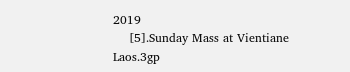2019
    [5].Sunday Mass at Vientiane Laos.3gp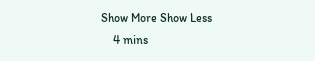Show More Show Less
    4 mins